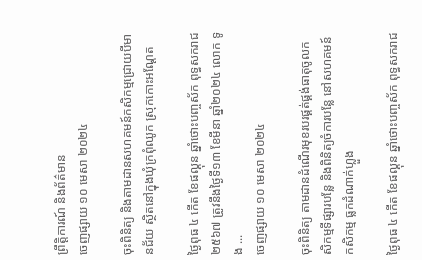ព្រឹត្តិការណ៍ និងព័ត៌មាន
ចេញផ្សាយ ១០ មេសា ២០២៤

ចុះពិនិត្យ និងតាមដានសហគមន៍កសិកម្មជ្រោយបីមានជ័យ ស្ថិតនៅក្នុងឃុំក្រពុំឈូក ស្រុកកោះអណ្តែត

ថ្ងៃពុធ ៤ កើត ខែផល្គុន ឆ្នាំថោះបញ្ចស័ក ពុទ្ធសករាជ ២៥៦៧ ត្រូវនឹងថ្ងៃទី១៣ ខែមីនា ឆ្នាំ២០២៤ លោក ទូង ...
ចេញផ្សាយ ១០ មេសា ២០២៤

ចុះពិនិត្យ តាមដានដំណើរមុខរបរផ្គត់ផ្គង់ធាតុចូលកសិកម្មទីផ្សារបន្លែ និងពិនិត្យចំការបន្លែ នៅសហគមន៍កសិកម្ម ធ្លកដំណាក់ហ្លួង

ថ្ងៃពុធ ៤ កើត ខែផល្គុន ឆ្នាំថោះបញ្ចស័ក ពុទ្ធសករាជ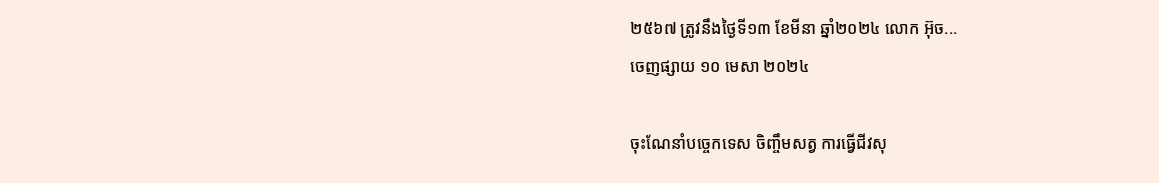២៥៦៧ ត្រូវនឹងថ្ងៃទី១៣ ខែមីនា ឆ្នាំ២០២៤ លោក អ៊ុច...
ចេញផ្សាយ ១០ មេសា ២០២៤

ចុះណែនាំបច្ចេកទេស ចិញ្ចឹមសត្វ ការធ្វេីជីវសុ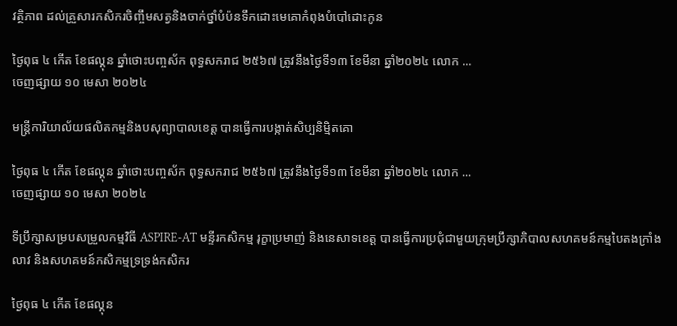វត្ថិភាព ដល់គ្រួសារកសិករចិញ្ចឹមសត្វនិងចាក់ថ្នាំបំប៉នទឹកដោះមេគោកំពុងបំបៅដោះកូន

ថ្ងៃពុធ ៤ កើត ខែផល្គុន ឆ្នាំថោះបញ្ចស័ក ពុទ្ធសករាជ ២៥៦៧ ត្រូវនឹងថ្ងៃទី១៣ ខែមីនា ឆ្នាំ២០២៤ លោក ...
ចេញផ្សាយ ១០ មេសា ២០២៤

មន្រ្តីការិយាល័យផលិតកម្មនិងបសុព្យាបាលខេត្ត បានធ្វេីការបង្កាត់សិប្បនិមិ្មតគោ

ថ្ងៃពុធ ៤ កើត ខែផល្គុន ឆ្នាំថោះបញ្ចស័ក ពុទ្ធសករាជ ២៥៦៧ ត្រូវនឹងថ្ងៃទី១៣ ខែមីនា ឆ្នាំ២០២៤ លោក ...
ចេញផ្សាយ ១០ មេសា ២០២៤

ទីប្រឹក្សាសម្របសម្រួលកម្មវិធី ASPIRE-AT មន្ទីរកសិកម្ម រុក្ខាប្រមាញ់ និងនេសាទខេត្ត បានធ្វើការប្រជុំជាមួយក្រុមប្រឹក្សាភិបាលសហគមន៍កម្មបៃតងក្រាំងលាវ និងសហគមន៍កសិកម្មទ្រទ្រង់កសិករ

ថ្ងៃពុធ ៤ កើត ខែផល្គុន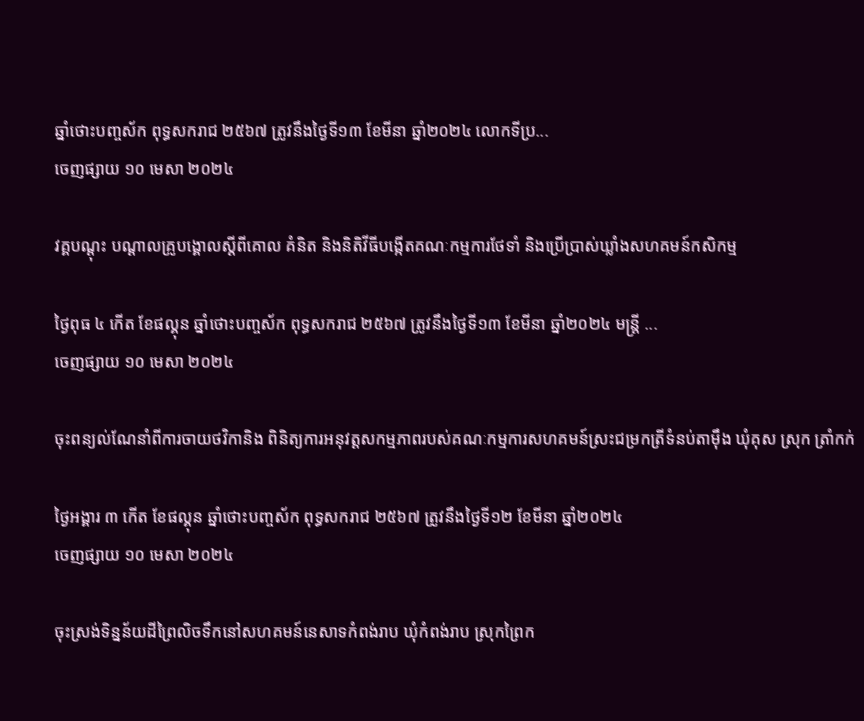ឆ្នាំថោះបញ្ចស័ក ពុទ្ធសករាជ ២៥៦៧ ត្រូវនឹងថ្ងៃទី១៣ ខែមីនា ឆ្នាំ២០២៤ លោកទីប្រ...
ចេញផ្សាយ ១០ មេសា ២០២៤

វគ្គបណ្តុះ បណ្តាលគ្រូបង្គោលស្តីពីគោល គំនិត និងនិតិវីធីបង្កេីតគណៈកម្មការថែទាំ និងប្រេីប្រាស់ឃ្លាំងសហគមន៍កសិកម្ម

ថ្ងៃពុធ ៤ កើត ខែផល្គុន ឆ្នាំថោះបញ្ចស័ក ពុទ្ធសករាជ ២៥៦៧ ត្រូវនឹងថ្ងៃទី១៣ ខែមីនា ឆ្នាំ២០២៤ មន្រ្តី ...
ចេញផ្សាយ ១០ មេសា ២០២៤

ចុះពន្យល់ណែនាំពីការចាយថវិកានិង ពិនិត្យការអនុវត្តសកម្មភាពរបស់គណៈកម្មការសហគមន៍ស្រះជម្រកត្រីទំនប់តាម៉ឹង ឃុំគុស ស្រុក ត្រាំកក់

ថ្ងៃអង្គារ ៣ កើត ខែផល្គុន ឆ្នាំថោះបញ្ចស័ក ពុទ្ធសករាជ ២៥៦៧ ត្រូវនឹងថ្ងៃទី១២ ខែមីនា ឆ្នាំ២០២៤
ចេញផ្សាយ ១០ មេសា ២០២៤

ចុះស្រង់ទិន្នន័យដីព្រៃលិចទឹកនៅសហគមន៍នេសាទកំពង់រាប ឃុំកំពង់រាប ស្រុកព្រៃក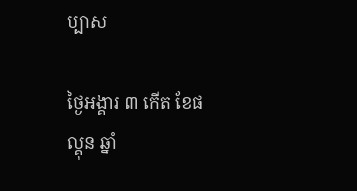ប្បាស

ថ្ងៃអង្គារ ៣ កើត ខែផល្គុន ឆ្នាំ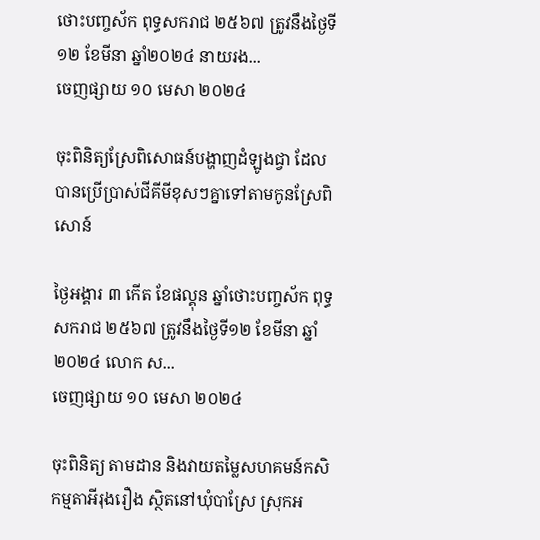ថោះបញ្ចស័ក ពុទ្ធសករាជ ២៥៦៧ ត្រូវនឹងថ្ងៃទី១២ ខែមីនា ឆ្នាំ២០២៤ នាយរង...
ចេញផ្សាយ ១០ មេសា ២០២៤

ចុះពិនិត្យស្រែពិសោធន៍បង្ហាញដំឡូងជ្វា ដែលបានប្រើប្រាស់ជីគីមីខុសៗគ្នាទៅតាមកូនស្រែពិសោន៍

ថ្ងៃអង្គារ ៣ កើត ខែផល្គុន ឆ្នាំថោះបញ្ចស័ក ពុទ្ធសករាជ ២៥៦៧ ត្រូវនឹងថ្ងៃទី១២ ខែមីនា ឆ្នាំ២០២៤ លោក ស...
ចេញផ្សាយ ១០ មេសា ២០២៤

ចុះពិនិត្យ តាមដាន និងវាយតម្លៃសហគមន៍កសិកម្មតាអីរុងរឿង ស្ថិតនៅឃុំបាស្រែ ស្រុកអ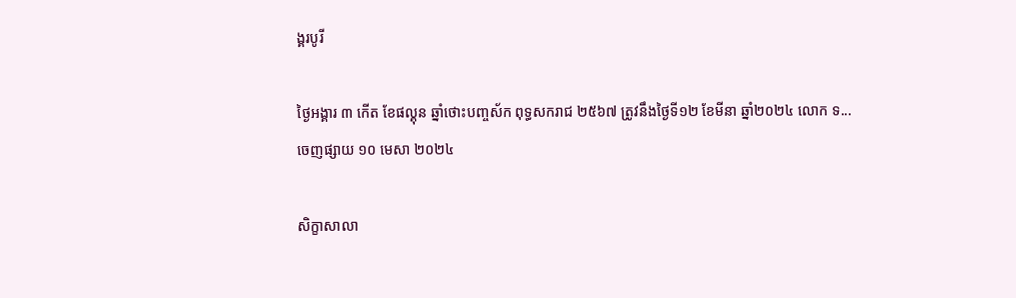ង្គរបូរី

ថ្ងៃអង្គារ ៣ កើត ខែផល្គុន ឆ្នាំថោះបញ្ចស័ក ពុទ្ធសករាជ ២៥៦៧ ត្រូវនឹងថ្ងៃទី១២ ខែមីនា ឆ្នាំ២០២៤ លោក ទ...
ចេញផ្សាយ ១០ មេសា ២០២៤

សិក្ខាសាលា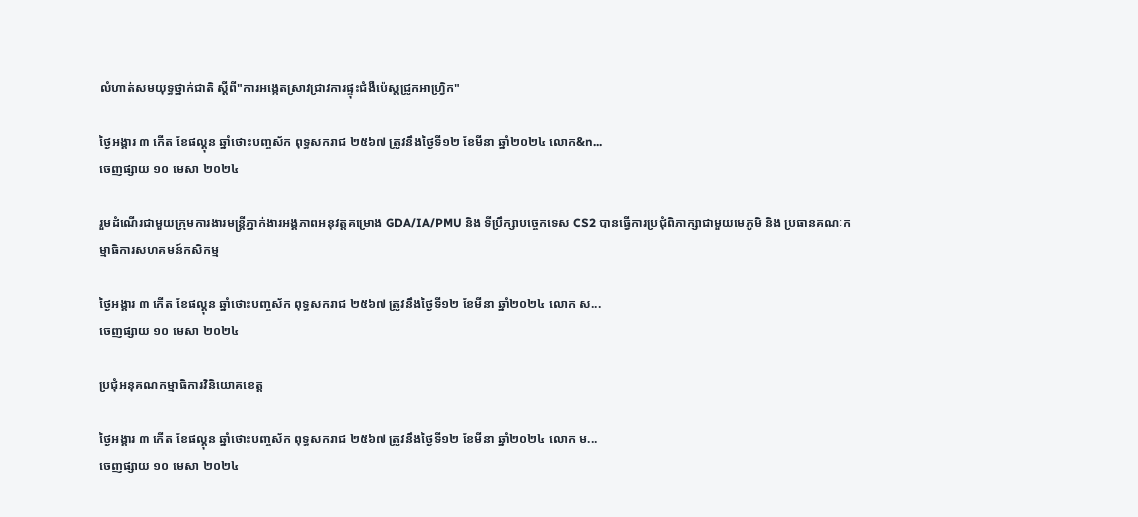លំហាត់សមយុទ្ធថ្នាក់ជាតិ ស្ដីពី"ការអង្កេតស្រាវជ្រាវការផ្ទុះជំងឺប៉េស្តជ្រូកអាហ្វ្រិក"

ថ្ងៃអង្គារ ៣ កើត ខែផល្គុន ឆ្នាំថោះបញ្ចស័ក ពុទ្ធសករាជ ២៥៦៧ ត្រូវនឹងថ្ងៃទី១២ ខែមីនា ឆ្នាំ២០២៤ លោក&n...
ចេញផ្សាយ ១០ មេសា ២០២៤

រួមដំណើរជាមួយក្រុមការងារមន្រ្តីភ្នាក់ងារអង្គភាពអនុវត្តគម្រោង GDA/IA/PMU និង ទីប្រឹក្សាបច្ចេកទេស CS2 បានធ្វើការប្រជុំពិភាក្សាជាមួយមេភូមិ និង ប្រធានគណៈកម្មាធិការសហគមន៍កសិកម្ម

ថ្ងៃអង្គារ ៣ កើត ខែផល្គុន ឆ្នាំថោះបញ្ចស័ក ពុទ្ធសករាជ ២៥៦៧ ត្រូវនឹងថ្ងៃទី១២ ខែមីនា ឆ្នាំ២០២៤ លោក ស...
ចេញផ្សាយ ១០ មេសា ២០២៤

ប្រជុំអនុគណកម្មាធិការវិនិយោគខេត្ត

ថ្ងៃអង្គារ ៣ កើត ខែផល្គុន ឆ្នាំថោះបញ្ចស័ក ពុទ្ធសករាជ ២៥៦៧ ត្រូវនឹងថ្ងៃទី១២ ខែមីនា ឆ្នាំ២០២៤ លោក ម...
ចេញផ្សាយ ១០ មេសា ២០២៤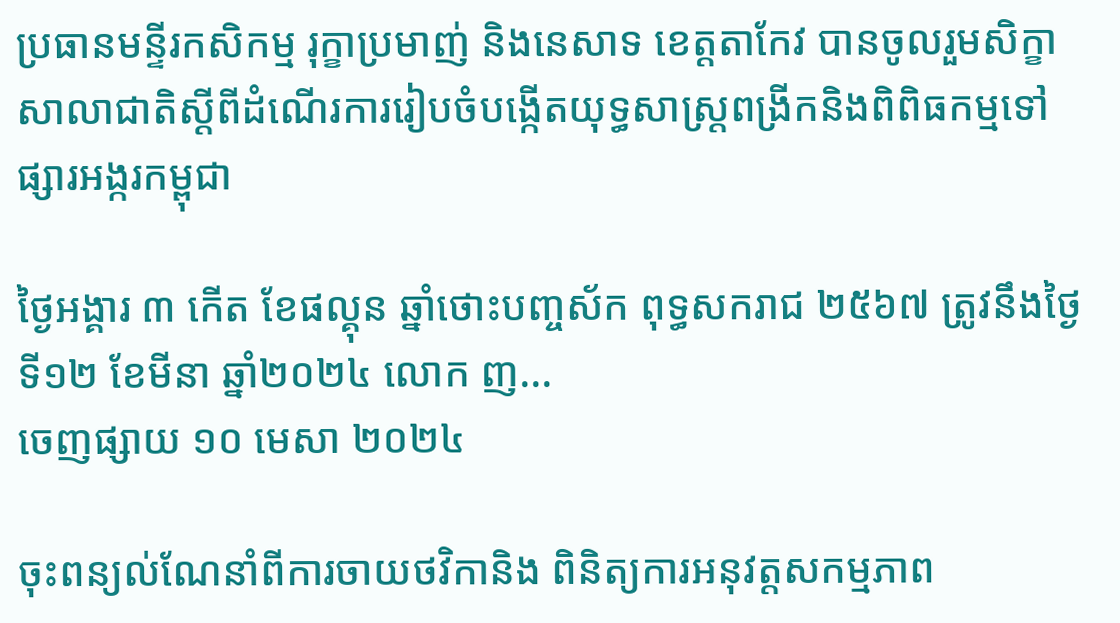ប្រធានមន្ទីរកសិកម្ម រុក្ខាប្រមាញ់ និងនេសាទ ខេត្តតាកែវ បានចូលរួមសិក្ខាសាលាជាតិស្តីពីដំណើរការរៀបចំបង្កើតយុទ្ធសាស្រ្តពង្រីកនិងពិពិធកម្មទៅផ្សារអង្ករកម្ពុជា

ថ្ងៃអង្គារ ៣ កើត ខែផល្គុន ឆ្នាំថោះបញ្ចស័ក ពុទ្ធសករាជ ២៥៦៧ ត្រូវនឹងថ្ងៃទី១២ ខែមីនា ឆ្នាំ២០២៤ លោក ញ...
ចេញផ្សាយ ១០ មេសា ២០២៤

ចុះពន្យល់ណែនាំពីការចាយថវិកានិង ពិនិត្យការអនុវត្តសកម្មភាព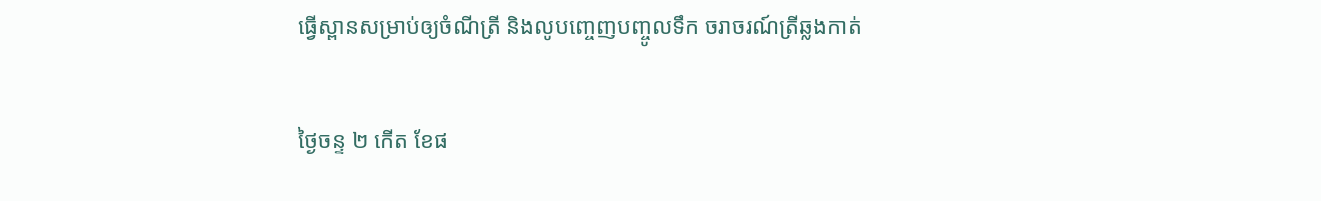ធ្វើស្ពានសម្រាប់ឲ្យចំណីត្រី និងលូបញ្ចេញបញ្ចូលទឹក ចរាចរណ៍ត្រីឆ្លងកាត់

ថ្ងៃចន្ទ ២ កើត ខែផ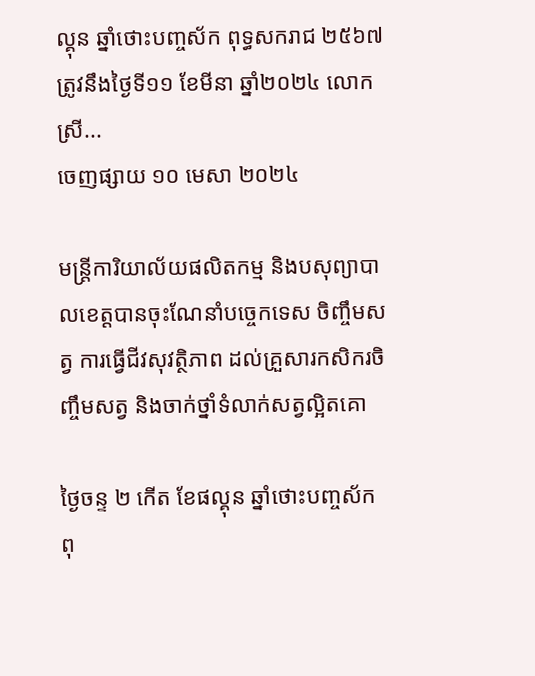ល្គុន ឆ្នាំថោះបញ្ចស័ក ពុទ្ធសករាជ ២៥៦៧ ត្រូវនឹងថ្ងៃទី១១ ខែមីនា ឆ្នាំ២០២៤ លោកស្រី...
ចេញផ្សាយ ១០ មេសា ២០២៤

មន្រ្តីការិយាល័យផលិតកម្ម និងបសុព្យាបាលខេត្តបានចុះណែនាំបច្ចេកទេស ចិញ្ចឹមសត្វ ការធ្វេីជីវសុវត្ថិភាព ដល់គ្រួសារកសិករចិញ្ចឹមសត្វ និងចាក់ថ្នាំទំលាក់សត្វល្អិតគោ

ថ្ងៃចន្ទ ២ កើត ខែផល្គុន ឆ្នាំថោះបញ្ចស័ក ពុ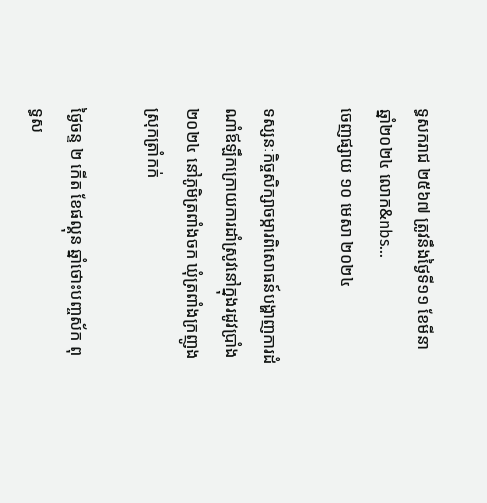ទ្ធសករាជ ២៥៦៧ ត្រូវនឹងថ្ងៃទី១១ ខែមីនា ឆ្នាំ២០២៤ លោក&nbs...
ចេញផ្សាយ ១០ មេសា ២០២៤

ទស្សនៈកិច្ចសិក្សាចម្ការពិសោធន៍បង្ហាញការដំណាំឪឡឹកក្រោយការដាំស្រូវនៅក្នុងរដូវប្រាំង ២០២៤ នៅភូមិត្រពាំងចក ឃុំត្រពាំងក្រញូង ស្រុកត្រាំកក់

ថ្ងៃចន្ទ ២ កើត ខែផល្គុន ឆ្នាំថោះបញ្ចស័ក ពុទ្ធស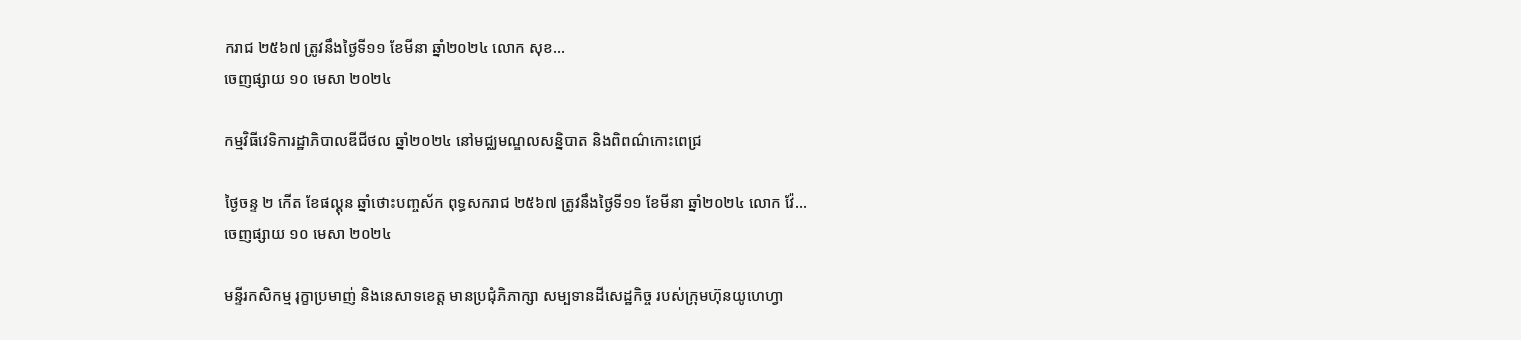ករាជ ២៥៦៧ ត្រូវនឹងថ្ងៃទី១១ ខែមីនា ឆ្នាំ២០២៤ លោក សុខ...
ចេញផ្សាយ ១០ មេសា ២០២៤

កម្មវិធីវេទិការដ្ឋាភិបាលឌីជីថល ឆ្នាំ២០២៤ នៅមជ្ឈមណ្ឌលសន្និបាត និងពិពណ៌កោះពេជ្រ

ថ្ងៃចន្ទ ២ កើត ខែផល្គុន ឆ្នាំថោះបញ្ចស័ក ពុទ្ធសករាជ ២៥៦៧ ត្រូវនឹងថ្ងៃទី១១ ខែមីនា ឆ្នាំ២០២៤ លោក វ៉ែ...
ចេញផ្សាយ ១០ មេសា ២០២៤

មន្ទីរកសិកម្ម រុក្ខាប្រមាញ់ និងនេសាទខេត្ត មានប្រជុំភិភាក្សា សម្បទានដីសេដ្ឋកិច្ច របស់ក្រុមហ៊ុនយូហេហ្វា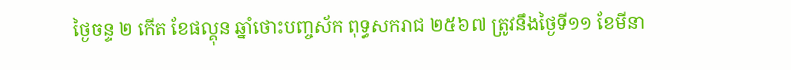ថ្ងៃចន្ទ ២ កើត ខែផល្គុន ឆ្នាំថោះបញ្ចស័ក ពុទ្ធសករាជ ២៥៦៧ ត្រូវនឹងថ្ងៃទី១១ ខែមីនា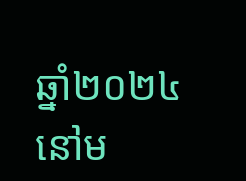ឆ្នាំ២០២៤ នៅម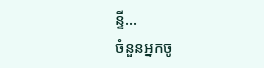ន្ទី...
ចំនួនអ្នកចូ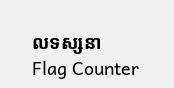លទស្សនា
Flag Counter